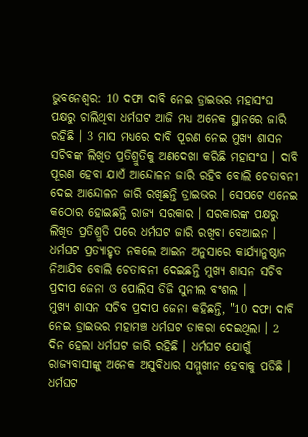ଭୁବନେଶ୍ବର: 10 ଦଫା ଦାବି ନେଇ ଡ୍ରାଇଭର ମହାସଂଘ ପକ୍ଷରୁ ଚାଲିଥିବା ଧର୍ମଘଟ ଆଜି ମଧ୍ୟ ଅନେକ ସ୍ଥାନରେ ଜାରି ରହିଛି । 3 ମାସ ମଧ୍ୟରେ ଦାବି ପୂରଣ ନେଇ ମୁଖ୍ୟ ଶାସନ ସଚିବଙ୍କ ଲିଖିତ ପ୍ରତିଶ୍ରୁତିକୁ ଅଣଦେଖା କରିଛି ମହାସଂଘ । ଦାବି ପୂରଣ ହେବା ଯାଏଁ ଆନ୍ଦୋଳନ ଜାରି ରହିବ ବୋଲି ଚେତାବନୀ ଦେଇ ଆନ୍ଦୋଳନ ଜାରି ରଖିଛନ୍ତି ଡ୍ରାଇଭର । ସେପଟେ ଏନେଇ କଠୋର ହୋଇଛନ୍ତି ରାଜ୍ୟ ସରକାର । ସରକାରଙ୍କ ପକ୍ଷରୁ ଲିଖିତ ପ୍ରତିଶ୍ରୁତି ପରେ ଧର୍ମଘଟ ଜାରି ରଖିବା ବେଆଇନ । ଧର୍ମଘଟ ପ୍ରତ୍ୟାହୃତ ନକଲେ ଆଇନ ଅନୁସାରେ କାର୍ଯ୍ୟାନୁଷ୍ଠାନ ନିଆଯିବ ବୋଲି ଚେତାବନୀ ଦେଇଛନ୍ତି ମୁଖ୍ୟ ଶାସନ ସଚିବ ପ୍ରଦୀପ ଜେନା ଓ ପୋଲିସ ଡିଜି ସୁନୀଲ ବଂଶଲ ।
ମୁଖ୍ୟ ଶାସନ ସଚିବ ପ୍ରଦୀପ ଜେନା କହିଛନ୍ତି, "10 ଦଫା ଦାବି ନେଇ ଡ୍ରାଇଭର ମହାମଞ୍ଚ ଧର୍ମଘଟ ଡାକରା ଦେଇଥିଲା । 2 ଦିନ ହେଲା ଧର୍ମଘଟ ଜାରି ରହିଛି । ଧର୍ମଘଟ ଯୋଗୁଁ ରାଜ୍ୟବାସୀଙ୍କୁ ଅନେକ ଅସୁବିଧାର ସମ୍ମୁଖୀନ ହେବାକୁ ପଡିଛି । ଧର୍ମଘଟ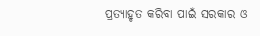ପ୍ରତ୍ୟାହୃତ କରିବା ପାଇଁ ସରକାର ଓ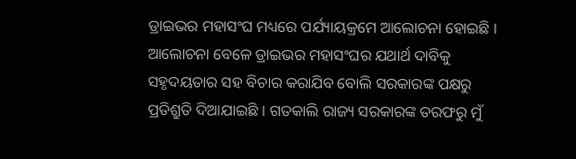ଡ୍ରାଇଭର ମହାସଂଘ ମଧ୍ୟରେ ପର୍ଯ୍ୟାୟକ୍ରମେ ଆଲୋଚନା ହୋଇଛି । ଆଲୋଚନା ବେଳେ ଡ୍ରାଇଭର ମହାସଂଘର ଯଥାର୍ଥ ଦାବିକୁ ସହୃଦୟତାର ସହ ବିଚାର କରାଯିବ ବୋଲି ସରକାରଙ୍କ ପକ୍ଷରୁ ପ୍ରତିଶ୍ରୁତି ଦିଆଯାଇଛି । ଗତକାଲି ରାଜ୍ୟ ସରକାରଙ୍କ ତରଫରୁ ମୁଁ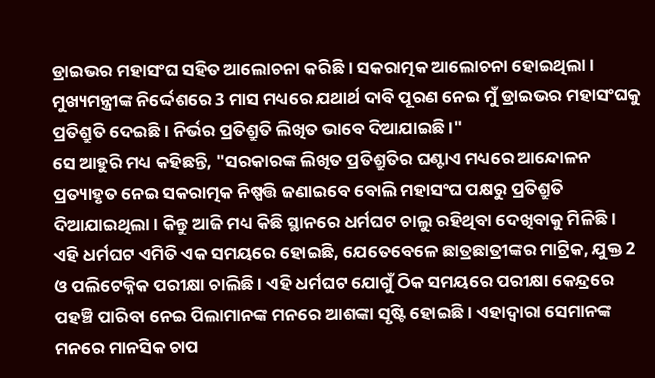ଡ୍ରାଇଭର ମହାସଂଘ ସହିତ ଆଲୋଚନା କରିଛି । ସକରାତ୍ମକ ଆଲୋଚନା ହୋଇଥିଲା । ମୁଖ୍ୟମନ୍ତ୍ରୀଙ୍କ ନିର୍ଦ୍ଦେଶରେ 3 ମାସ ମଧ୍ୟରେ ଯଥାର୍ଥ ଦାବି ପୂରଣ ନେଇ ମୁଁ ଡ୍ରାଇଭର ମହାସଂଘକୁ ପ୍ରତିଶ୍ରୁତି ଦେଇଛି । ନିର୍ଭର ପ୍ରତିଶ୍ରୁତି ଲିଖିତ ଭାବେ ଦିଆଯାଇଛି ।"
ସେ ଆହୁରି ମଧ୍ୟ କହିଛନ୍ତି, "ସରକାରଙ୍କ ଲିଖିତ ପ୍ରତିଶ୍ରୁତିର ଘଣ୍ଟାଏ ମଧ୍ୟରେ ଆନ୍ଦୋଳନ ପ୍ରତ୍ୟାହୃତ ନେଇ ସକରାତ୍ମକ ନିଷ୍ପତ୍ତି ଜଣାଇବେ ବୋଲି ମହାସଂଘ ପକ୍ଷରୁ ପ୍ରତିଶ୍ରୁତି ଦିଆଯାଇଥିଲା । କିନ୍ତୁ ଆଜି ମଧ୍ୟ କିଛି ସ୍ଥାନରେ ଧର୍ମଘଟ ଚାଲୁ ରହିଥିବା ଦେଖିବାକୁ ମିଳିଛି । ଏହି ଧର୍ମଘଟ ଏମିତି ଏକ ସମୟରେ ହୋଇଛି, ଯେତେବେଳେ ଛାତ୍ରଛାତ୍ରୀଙ୍କର ମାଟ୍ରିକ, ଯୁକ୍ତ 2 ଓ ପଲିଟେକ୍ନିକ ପରୀକ୍ଷା ଚାଲିଛି । ଏହି ଧର୍ମଘଟ ଯୋଗୁଁ ଠିକ ସମୟରେ ପରୀକ୍ଷା କେନ୍ଦ୍ରରେ ପହଞ୍ଚି ପାରିବା ନେଇ ପିଲାମାନଙ୍କ ମନରେ ଆଶଙ୍କା ସୃଷ୍ଟି ହୋଇଛି । ଏହାଦ୍ଵାରା ସେମାନଙ୍କ ମନରେ ମାନସିକ ଚାପ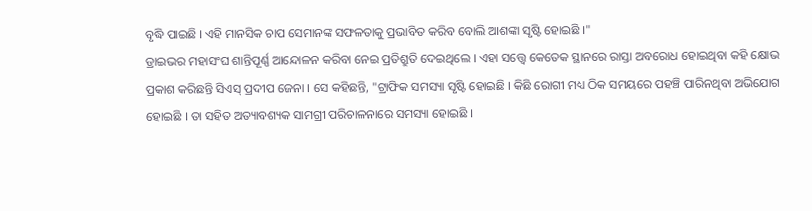ବୃଦ୍ଧି ପାଇଛି । ଏହି ମାନସିକ ଚାପ ସେମାନଙ୍କ ସଫଳତାକୁ ପ୍ରଭାବିତ କରିବ ବୋଲି ଆଶଙ୍କା ସୃଷ୍ଟି ହୋଇଛି ।"
ଡ୍ରାଇଭର ମହାସଂଘ ଶାନ୍ତିପୂର୍ଣ୍ଣ ଆନ୍ଦୋଳନ କରିବା ନେଇ ପ୍ରତିଶ୍ରୁତି ଦେଇଥିଲେ । ଏହା ସତ୍ତ୍ବେ କେତେକ ସ୍ଥାନରେ ରାସ୍ତା ଅବରୋଧ ହୋଇଥିବା କହି କ୍ଷୋଭ ପ୍ରକାଶ କରିଛନ୍ତି ସିଏସ୍ ପ୍ରଦୀପ ଜେନା । ସେ କହିଛନ୍ତି, "ଟ୍ରାଫିକ ସମସ୍ୟା ସୃଷ୍ଟି ହୋଇଛି । କିଛି ରୋଗୀ ମଧ୍ୟ ଠିକ ସମୟରେ ପହଞ୍ଚି ପାରିନଥିବା ଅଭିଯୋଗ ହୋଇଛି । ତା ସହିତ ଅତ୍ୟାବଶ୍ୟକ ସାମଗ୍ରୀ ପରିଚାଳନାରେ ସମସ୍ୟା ହୋଇଛି ।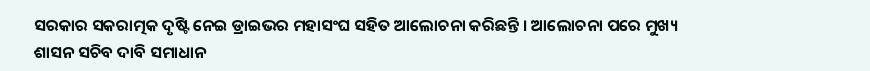ସରକାର ସକରାତ୍ମକ ଦୃଷ୍ଟି ନେଇ ଡ୍ରାଇଭର ମହାସଂଘ ସହିତ ଆଲୋଚନା କରିଛନ୍ତି । ଆଲୋଚନା ପରେ ମୁଖ୍ୟ ଶାସନ ସଚିବ ଦାବି ସମାଧାନ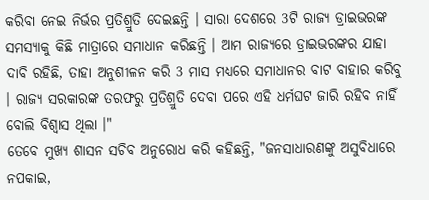କରିବା ନେଇ ନିର୍ଭର ପ୍ରତିଶ୍ରୁତି ଦେଇଛନ୍ତି । ସାରା ଦେଶରେ 3ଟି ରାଜ୍ୟ ଡ୍ରାଇଭରଙ୍କ ସମସ୍ୟାକୁ କିଛି ମାତ୍ରାରେ ସମାଧାନ କରିଛନ୍ତି । ଆମ ରାଜ୍ୟରେ ଡ୍ରାଇଭରଙ୍କର ଯାହା ଦାବି ରହିଛି, ତାହା ଅନୁଶୀଳନ କରି 3 ମାସ ମଧ୍ୟରେ ସମାଧାନର ବାଟ ବାହାର କରିବୁ । ରାଜ୍ୟ ସରକାରଙ୍କ ତରଫରୁ ପ୍ରତିଶ୍ରୁତି ଦେବା ପରେ ଏହି ଧର୍ମଘଟ ଜାରି ରହିବ ନାହିଁ ବୋଲି ବିଶ୍ଵାସ ଥିଲା ।"
ତେବେ ମୁଖ୍ୟ ଶାସନ ସଚିବ ଅନୁରୋଧ କରି କହିଛନ୍ତି, "ଜନସାଧାରଣଙ୍କୁ ଅସୁବିଧାରେ ନପକାଇ,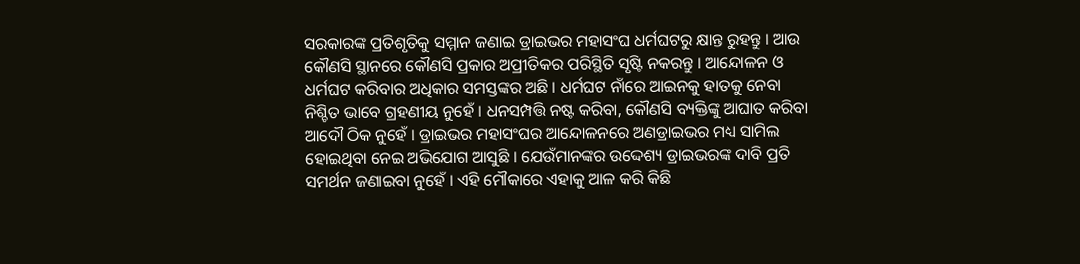ସରକାରଙ୍କ ପ୍ରତିଶୃତିକୁ ସମ୍ମାନ ଜଣାଇ ଡ୍ରାଇଭର ମହାସଂଘ ଧର୍ମଘଟରୁ କ୍ଷାନ୍ତ ରୁହନ୍ତୁ । ଆଉ କୌଣସି ସ୍ଥାନରେ କୌଣସି ପ୍ରକାର ଅପ୍ରୀତିକର ପରିସ୍ଥିତି ସୃଷ୍ଟି ନକରନ୍ତୁ । ଆନ୍ଦୋଳନ ଓ ଧର୍ମଘଟ କରିବାର ଅଧିକାର ସମସ୍ତଙ୍କର ଅଛି । ଧର୍ମଘଟ ନାଁରେ ଆଇନକୁ ହାତକୁ ନେବା ନିଶ୍ଚିତ ଭାବେ ଗ୍ରହଣୀୟ ନୁହେଁ । ଧନସମ୍ପତ୍ତି ନଷ୍ଟ କରିବା, କୌଣସି ବ୍ୟକ୍ତିଙ୍କୁ ଆଘାତ କରିବା ଆଦୌ ଠିକ ନୁହେଁ । ଡ୍ରାଇଭର ମହାସଂଘର ଆନ୍ଦୋଳନରେ ଅଣଡ୍ରାଇଭର ମଧ୍ୟ ସାମିଲ ହୋଇଥିବା ନେଇ ଅଭିଯୋଗ ଆସୁଛି । ଯେଉଁମାନଙ୍କର ଉଦ୍ଦେଶ୍ୟ ଡ୍ରାଇଭରଙ୍କ ଦାବି ପ୍ରତି ସମର୍ଥନ ଜଣାଇବା ନୁହେଁ । ଏହି ମୌକାରେ ଏହାକୁ ଆଳ କରି କିଛି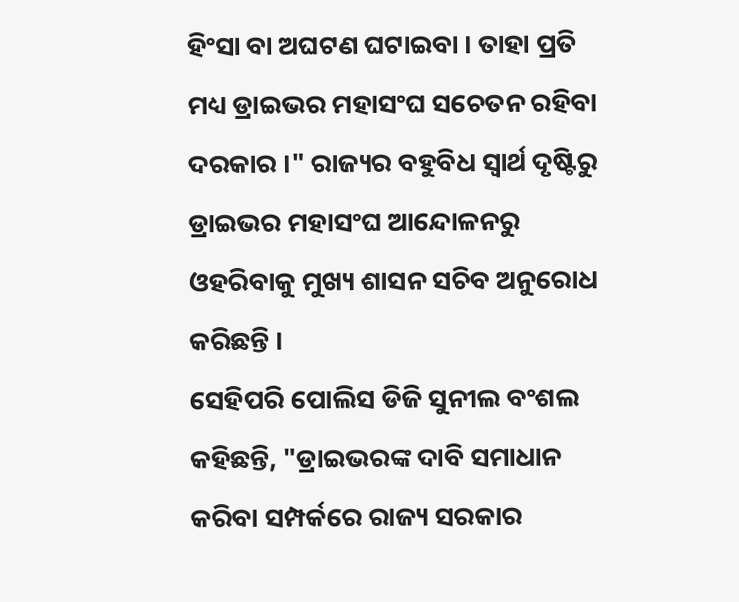ହିଂସା ବା ଅଘଟଣ ଘଟାଇବା । ତାହା ପ୍ରତି ମଧ୍ୟ ଡ୍ରାଇଭର ମହାସଂଘ ସଚେତନ ରହିବା ଦରକାର ।" ରାଜ୍ୟର ବହୁବିଧ ସ୍ବାର୍ଥ ଦୃଷ୍ଟିରୁ ଡ୍ରାଇଭର ମହାସଂଘ ଆନ୍ଦୋଳନରୁ ଓହରିବାକୁ ମୁଖ୍ୟ ଶାସନ ସଚିବ ଅନୁରୋଧ କରିଛନ୍ତି ।
ସେହିପରି ପୋଲିସ ଡିଜି ସୁନୀଲ ବଂଶଲ କହିଛନ୍ତି, "ଡ୍ରାଇଭରଙ୍କ ଦାବି ସମାଧାନ କରିବା ସମ୍ପର୍କରେ ରାଜ୍ୟ ସରକାର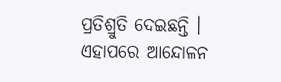ପ୍ରତିଶ୍ରୁତି ଦେଇଛନ୍ତି । ଏହାପରେ ଆନ୍ଦୋଳନ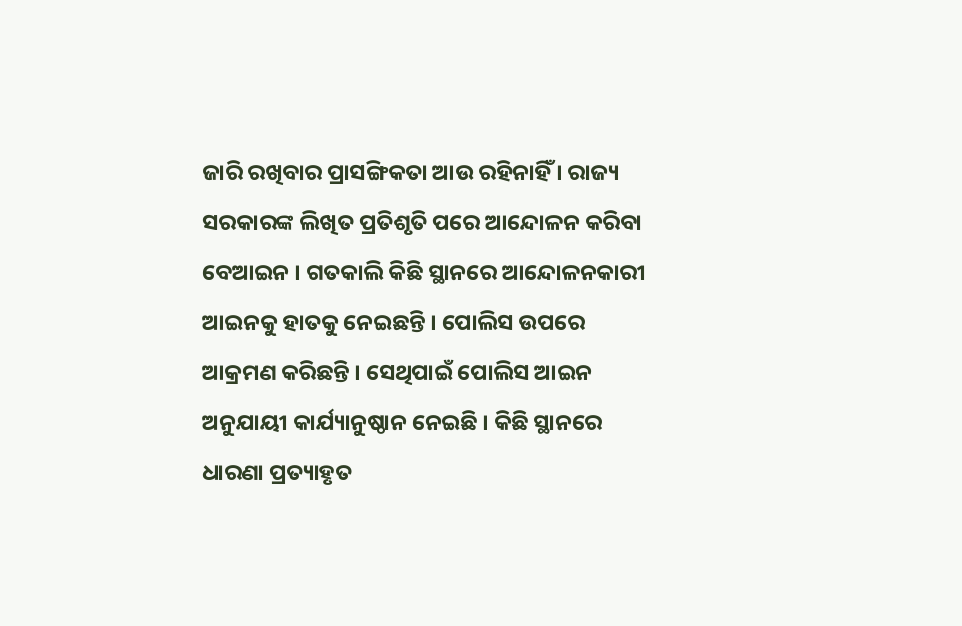ଜାରି ରଖିବାର ପ୍ରାସଙ୍ଗିକତା ଆଉ ରହିନାହିଁ । ରାଜ୍ୟ ସରକାରଙ୍କ ଲିଖିତ ପ୍ରତିଶୃତି ପରେ ଆନ୍ଦୋଳନ କରିବା ବେଆଇନ । ଗତକାଲି କିଛି ସ୍ଥାନରେ ଆନ୍ଦୋଳନକାରୀ ଆଇନକୁ ହାତକୁ ନେଇଛନ୍ତି । ପୋଲିସ ଉପରେ ଆକ୍ରମଣ କରିଛନ୍ତି । ସେଥିପାଇଁ ପୋଲିସ ଆଇନ ଅନୁଯାୟୀ କାର୍ଯ୍ୟାନୁଷ୍ଠାନ ନେଇଛି । କିଛି ସ୍ଥାନରେ ଧାରଣା ପ୍ରତ୍ୟାହୃତ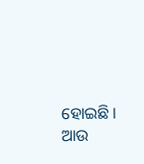ହୋଇଛି । ଆଉ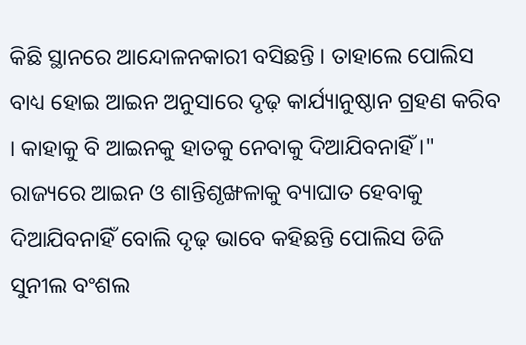କିଛି ସ୍ଥାନରେ ଆନ୍ଦୋଳନକାରୀ ବସିଛନ୍ତି । ତାହାଲେ ପୋଲିସ ବାଧ୍ୟ ହୋଇ ଆଇନ ଅନୁସାରେ ଦୃଢ଼ କାର୍ଯ୍ୟାନୁଷ୍ଠାନ ଗ୍ରହଣ କରିବ । କାହାକୁ ବି ଆଇନକୁ ହାତକୁ ନେବାକୁ ଦିଆଯିବନାହିଁ ।" ରାଜ୍ୟରେ ଆଇନ ଓ ଶାନ୍ତିଶୃଙ୍ଖଳାକୁ ବ୍ୟାଘାତ ହେବାକୁ ଦିଆଯିବନାହିଁ ବୋଲି ଦୃଢ଼ ଭାବେ କହିଛନ୍ତି ପୋଲିସ ଡିଜି ସୁନୀଲ ବଂଶଲ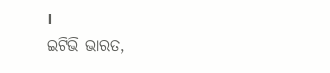।
ଇଟିଭି ଭାରତ,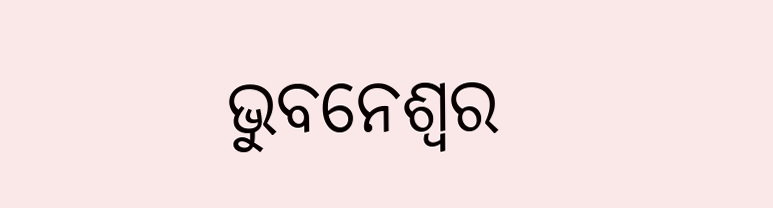ଭୁବନେଶ୍ବର